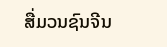ສື່ມວນຊົນຈີນ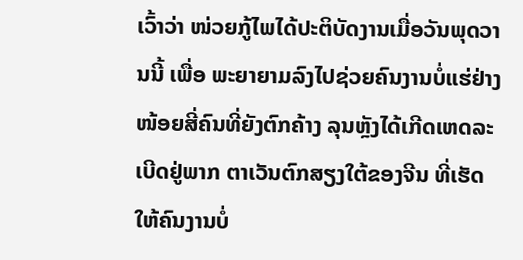ເວົ້າວ່າ ໜ່ວຍກູ້ໄພໄດ້ປະຕິບັດງານເມື່ອວັນພຸດວານນີ້ ເພື່ອ ພະຍາຍາມລົງໄປຊ່ວຍຄົນງານບໍ່ແຮ່ຢ່າງໜ້ອຍສີ່ຄົນທີ່ຍັງຕົກຄ້າງ ລຸນຫຼັງໄດ້ເກີດເຫດລະເບີດຢູ່ພາກ ຕາເວັນຕົກສຽງໃຕ້ຂອງຈີນ ທີ່ເຮັດໃຫ້ຄົນງານບໍ່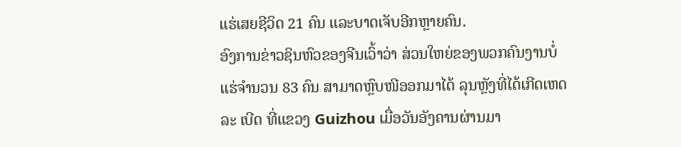ແຮ່ເສຍຊີວິດ 21 ຄົນ ແລະບາດເຈັບອີກຫຼາຍຄົນ.
ອົງການຂ່າວຊິນຫົວຂອງຈີນເວົ້າວ່າ ສ່ວນໃຫຍ່ຂອງພວກຄົນງານບໍ່ແຮ່ຈໍານວນ 83 ຄົນ ສາມາດຫຼົບໜີອອກມາໄດ້ ລຸນຫຼັງທີ່ໄດ້ເກີດເຫດລະ ເບີດ ທີ່ແຂວງ Guizhou ເມື່ອວັນອັງຄານຜ່ານມາ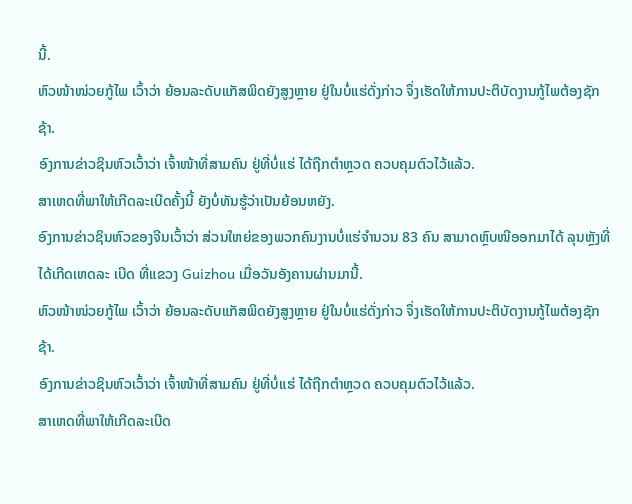ນີ້.
ຫົວໜ້າໜ່ວຍກູ້ໄພ ເວົ້າວ່າ ຍ້ອນລະດັບແກັສພິດຍັງສູງຫຼາຍ ຢູ່ໃນບໍ່ແຮ່ດັ່ງກ່າວ ຈຶ່ງເຮັດໃຫ້ການປະຕິບັດງານກູ້ໄພຕ້ອງຊັກຊ້າ.
ອົງການຂ່າວຊິນຫົວເວົ້າວ່າ ເຈົ້າໜ້າທີ່ສາມຄົນ ຢູ່ທີ່ບໍ່ແຮ່ ໄດ້ຖືກຕໍາຫຼວດ ຄວບຄຸມຕົວໄວ້ແລ້ວ.
ສາເຫດທີ່ພາໃຫ້ເກີດລະເບີດຄັ້ງນີ້ ຍັງບໍ່ທັນຮູ້ວ່າເປັນຍ້ອນຫຍັງ.
ອົງການຂ່າວຊິນຫົວຂອງຈີນເວົ້າວ່າ ສ່ວນໃຫຍ່ຂອງພວກຄົນງານບໍ່ແຮ່ຈໍານວນ 83 ຄົນ ສາມາດຫຼົບໜີອອກມາໄດ້ ລຸນຫຼັງທີ່ໄດ້ເກີດເຫດລະ ເບີດ ທີ່ແຂວງ Guizhou ເມື່ອວັນອັງຄານຜ່ານມານີ້.
ຫົວໜ້າໜ່ວຍກູ້ໄພ ເວົ້າວ່າ ຍ້ອນລະດັບແກັສພິດຍັງສູງຫຼາຍ ຢູ່ໃນບໍ່ແຮ່ດັ່ງກ່າວ ຈຶ່ງເຮັດໃຫ້ການປະຕິບັດງານກູ້ໄພຕ້ອງຊັກຊ້າ.
ອົງການຂ່າວຊິນຫົວເວົ້າວ່າ ເຈົ້າໜ້າທີ່ສາມຄົນ ຢູ່ທີ່ບໍ່ແຮ່ ໄດ້ຖືກຕໍາຫຼວດ ຄວບຄຸມຕົວໄວ້ແລ້ວ.
ສາເຫດທີ່ພາໃຫ້ເກີດລະເບີດ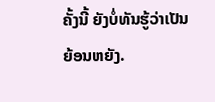ຄັ້ງນີ້ ຍັງບໍ່ທັນຮູ້ວ່າເປັນຍ້ອນຫຍັງ.